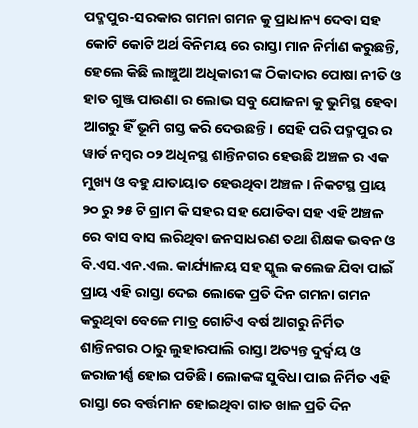ପଦ୍ମପୁର-ସରକାର ଗମନା ଗମନ କୁ ପ୍ରାଧାନ୍ୟ ଦେବା ସହ କୋଟି କୋଟି ଅର୍ଥ ବିନିମୟ ରେ ରାସ୍ତା ମାନ ନିର୍ମାଣ କରୁଛନ୍ତି, ହେଲେ କିଛି ଲାଞ୍ଚୁଆ ଅଧିକାରୀ ଙ୍କ ଠିକାଦାର ପୋଷା ନୀତି ଓ ହାତ ଗୁଞ୍ଜ ପାଉଣା ର ଲୋଭ ସବୁ ଯୋଜନା କୁ ଭୁମିସ୍ଥ ହେବା ଆଗରୁ ହିଁ ଭୂମି ଗସ୍ତ କରି ଦେଉଛନ୍ତି। ସେହି ପରି ପଦ୍ମପୁର ର ୱାର୍ଡ ନମ୍ବର ୦୨ ଅଧିନସ୍ଥ ଶାନ୍ତିନଗର ହେଉଛି ଅଞ୍ଚଳ ର ଏକ ମୁଖ୍ୟ ଓ ବହୁ ଯାତାୟାତ ହେଉଥିବା ଅଞ୍ଚଳ। ନିକଟସ୍ଥ ପ୍ରାୟ ୨୦ ରୁ ୨୫ ଟି ଗ୍ରାମ କି ସହର ସହ ଯୋଡିବା ସହ ଏହି ଅଞ୍ଚଳ ରେ ବାସ ବାସ ଲରିଥିବା ଜନସାଧରଣ ତଥା ଶିକ୍ଷକ ଭବନ ଓ ବି.ଏସ.ଏନ.ଏଲ. କାର୍ଯ୍ୟାଳୟ ସହ ସ୍କୁଲ କଲେଜ ଯିବା ପାଇଁ ପ୍ରାୟ ଏହି ରାସ୍ତା ଦେଇ ଲୋକେ ପ୍ରତି ଦିନ ଗମନା ଗମନ କରୁଥିବା ବେଳେ ମାତ୍ର ଗୋଟିଏ ବର୍ଷ ଆଗରୁ ନିର୍ମିତ ଶାନ୍ତିନଗର ଠାରୁ ଲୁହାରପାଲି ରାସ୍ତା ଅତ୍ୟନ୍ତ ଦୁର୍ଦ୍ୱୟ ଓ ଜରାଜୀର୍ଣ୍ଣ ହୋଇ ପଡିଛି। ଲୋକଙ୍କ ସୁବିଧା ପାଇ ନିର୍ମିତ ଏହି ରାସ୍ତା ରେ ବର୍ତ୍ତମାନ ହୋଇଥିବା ଗାତ ଖାଳ ପ୍ରତି ଦିନ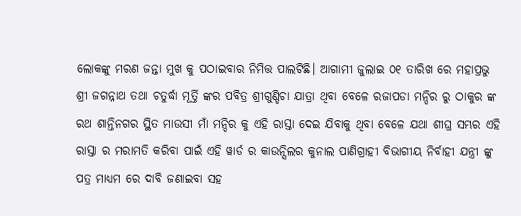ଲୋକଙ୍କୁ ମରଣ ଜନ୍ତା ମୁଖ କୁ ପଠାଇବାର ନିମିତ୍ତ ପାଲଟିଛି। ଆଗାମୀ ଜୁଲାଇ ୦୧ ତାରିଖ ରେ ମହାପ୍ରଭୁ ଶ୍ରୀ ଜଗନ୍ନାଥ ତଥା ଚତୁର୍ଦ୍ଧା ମୂର୍ତ୍ତି ଙ୍କର ପବିତ୍ର ଶ୍ରୀଗୁଣ୍ଡିଚା ଯାତ୍ରା ଥିବା ବେଳେ ରଜାପଡା ମନ୍ଦିର ରୁ ଠାକୁର ଙ୍କ ରଥ ଶାନ୍ତିନଗର ସ୍ଥିତ ମାଉସୀ ମାଁ ମନ୍ଦିର କୁ ଏହି ରାସ୍ତା ଦେଇ ଯିବାକୁ ଥିବା ବେଳେ ଯଥା ଶୀଘ୍ର ସମ୍ଭର ଏହି ରାସ୍ତା ର ମରାମତି କରିବା ପାଇଁ ଏହି ୱାର୍ଡ ର କାଉନ୍ସିଲର କୁନାଲ ପାଣିଗ୍ରାହୀ ବିଭାଗୀୟ ନିର୍ବାହୀ ଯନ୍ତ୍ରୀ ଙ୍କୁ ପତ୍ର ମାଧ୍ୟମ ରେ ଦାବି ଜଣାଇବା ସହ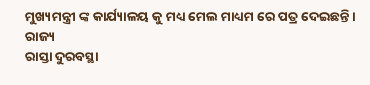ମୁଖ୍ୟମନ୍ତ୍ରୀ ଙ୍କ କାର୍ଯ୍ୟାଳୟ କୁ ମଧ୍ୟ ମେଲ ମାଧ୍ୟମ ରେ ପତ୍ର ଦେଇଛନ୍ତି।
ରାଜ୍ୟ
ରାସ୍ତା ଦୁରବସ୍ଥା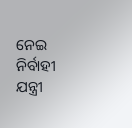ନେଇ ନିର୍ବାହୀ ଯନ୍ତ୍ରୀ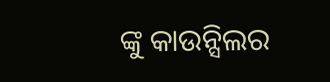ଙ୍କୁ କାଉନ୍ସିଲର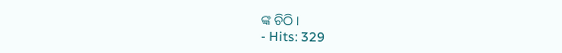ଙ୍କ ଚିଠି ।
- Hits: 329